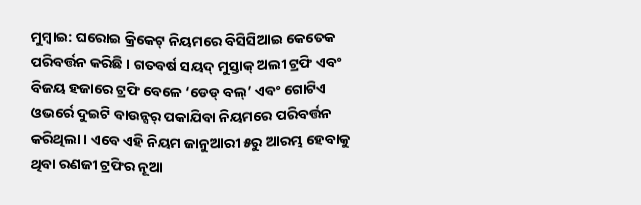ମୁମ୍ବାଇ: ଘରୋଇ କ୍ରିକେଟ୍ ନିୟମରେ ବିସିସିଆଇ କେତେକ ପରିବର୍ତ୍ତନ କରିଛି । ଗତବର୍ଷ ସୟଦ୍ ମୁସ୍ତାକ୍ ଅଲୀ ଟ୍ରଫି ଏବଂ ବିଜୟ ହଜାରେ ଟ୍ରଫି ବେଳେ ‘ଡେଡ୍ ବଲ୍’ ଏବଂ ଗୋଟିଏ ଓଭର୍ରେ ଦୁଇଟି ବାଉନ୍ସର୍ ପକାଯିବା ନିୟମରେ ପରିବର୍ତ୍ତନ କରିଥିଲା । ଏବେ ଏହି ନିୟମ ଜାନୁଆରୀ ୫ରୁ ଆରମ୍ଭ ହେବାକୁ ଥିବା ରଣଜୀ ଟ୍ରଫିର ନୂଆ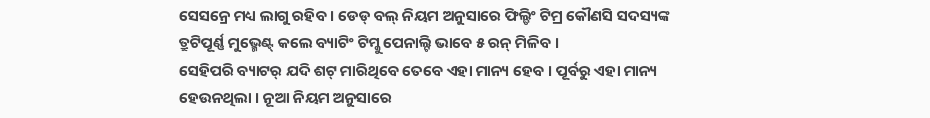ସେସନ୍ରେ ମଧ୍ୟ ଲାଗୁ ରହିବ । ଡେଡ୍ ବଲ୍ ନିୟମ ଅନୁସାରେ ଫିଲ୍ଡିଂ ଟିମ୍ର କୌଣସି ସଦସ୍ୟଙ୍କ ତ୍ରୁଟିପୂର୍ଣ୍ଣ ମୁଭ୍ମେଣ୍ଟ୍ କଲେ ବ୍ୟାଟିଂ ଟିମ୍କୁ ପେନାଲ୍ଟି ଭାବେ ୫ ରନ୍ ମିଳିବ ।
ସେହିପରି ବ୍ୟାଟର୍ ଯଦି ଶଟ୍ ମାରିଥିବେ ତେବେ ଏହା ମାନ୍ୟ ହେବ । ପୂର୍ବରୁ ଏହା ମାନ୍ୟ ହେଉନଥିଲା । ନୂଆ ନିୟମ ଅନୁସାରେ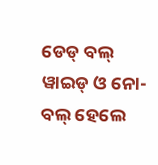ଡେଡ୍ ବଲ୍ ୱାଇଡ୍ ଓ ନୋ-ବଲ୍ ହେଲେ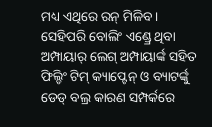ମଧ୍ୟ ଏଥିରେ ରନ୍ ମିଳିବ । ସେହିପରି ବୋଲିଂ ଏଣ୍ଡ୍ରେ ଥିବା ଅମ୍ପାୟାର୍ ଲେଗ୍ ଅମ୍ପାୟାର୍ଙ୍କ ସହିତ ଫିଲ୍ଡିଂ ଟିମ୍ କ୍ୟାପ୍ଟେନ୍ ଓ ବ୍ୟାଟର୍ଙ୍କୁ ଡେଡ୍ ବଲ୍ର କାରଣ ସମ୍ପର୍କରେ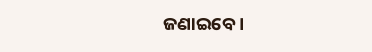ଜଣାଇବେ ।